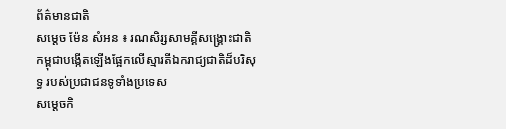ព័ត៌មានជាតិ
សម្ដេច ម៉ែន សំអន ៖ រណសិរ្សសាមគ្គីសង្គ្រោះជាតិកម្ពុជាបង្កើតឡើងផ្អែកលើស្មារតីឯករាជ្យជាតិដ៏បរិសុទ្ធ របស់ប្រជាជនទូទាំងប្រទេស
សម្តេចកិ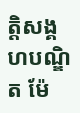ត្តិសង្គហបណ្ឌិត ម៉ែ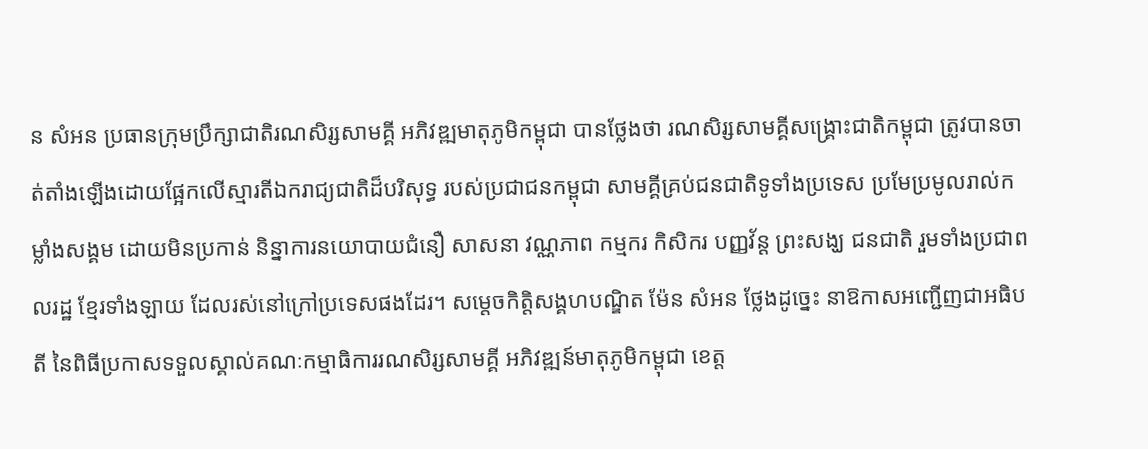ន សំអន ប្រធានក្រុមប្រឹក្សាជាតិរណសិរ្សសាមគ្គី អភិវឌ្ឍមាតុភូមិកម្ពុជា បានថ្លែងថា រណសិរ្សសាមគ្គីសង្គ្រោះជាតិកម្ពុជា ត្រូវបានចាត់តាំងឡើងដោយផ្អែកលើស្មារតីឯករាជ្យជាតិដ៏បរិសុទ្ធ របស់ប្រជាជនកម្ពុជា សាមគ្គីគ្រប់ជនជាតិទូទាំងប្រទេស ប្រមែប្រមូលរាល់កម្លាំងសង្គម ដោយមិនប្រកាន់ និន្នាការនយោបាយជំនឿ សាសនា វណ្ណភាព កម្មករ កិសិករ បញ្ញវ័ន្ដ ព្រះសង្ឃ ជនជាតិ រួមទាំងប្រជាពលរដ្ឋ ខ្មែរទាំងឡាយ ដែលរស់នៅក្រៅប្រទេសផងដែរ។ សម្តេចកិត្តិសង្គហបណ្ឌិត ម៉ែន សំអន ថ្លែងដូច្នេះ នាឱកាសអញ្ជើញជាអធិបតី នៃពិធីប្រកាសទទួលស្គាល់គណៈកម្មាធិការរណសិរ្សសាមគ្គី អភិវឌ្ឍន៍មាតុភូមិកម្ពុជា ខេត្ត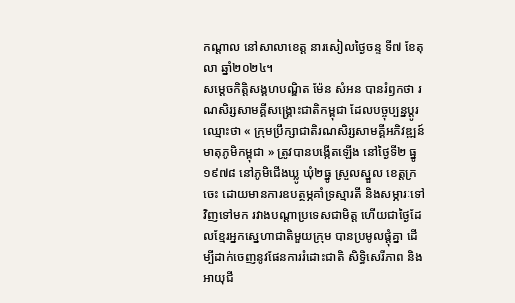កណ្តាល នៅសាលាខេត្ត នារសៀលថ្ងៃចន្ទ ទី៧ ខែតុលា ឆ្នាំ២០២៤។
សម្តេចកិត្តិសង្គហបណ្ឌិត ម៉ែន សំអន បានរំឭកថា រណសិរ្សសាមគ្គីសង្គ្រោះជាតិកម្ពុជា ដែលបច្ចុប្បន្នប្តូរឈ្មោះថា « ក្រុមប្រឹក្សាជាតិរណសិរ្សសាមគ្គីអភិវឌ្ឍន៍មាតុភូមិកម្ពុជា » ត្រូវបានបង្កើតឡើង នៅថ្ងៃទី២ ធ្នូ ១៩៧៨ នៅភូមិជើងឃ្លូ ឃុំ២ធ្នូ ស្រួលស្នួល ខេត្តក្រចេះ ដោយមានការឧបត្ថម្ភគាំទ្រស្មារតី និងសម្ភារៈទៅវិញទៅមក រវាងបណ្តាប្រទេសជាមិត្ត ហើយជាថ្ងៃដែលខ្មែរអ្នកស្នេហាជាតិមួយក្រុម បានប្រមូលផ្តុំគ្នា ដើម្បីដាក់ចេញនូវផែនការរំដោះជាតិ សិទ្ធិសេរីភាព និងអាយុជី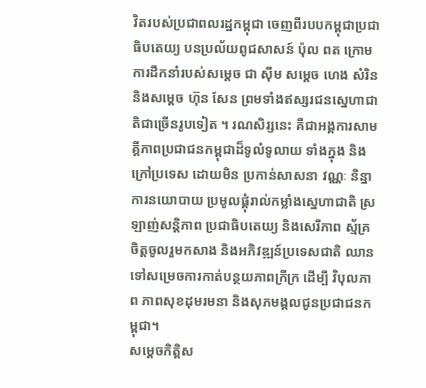វិតរបស់ប្រជាពលរដ្ឋកម្ពុជា ចេញពីរបបកម្ពុជាប្រជាធិបតេយ្យ បនប្រល័យពូជសាសន៍ ប៉ុល ពត ក្រោមការដឹកនាំរបស់សម្តេច ជា ស៊ីម សម្តេច ហេង សំរិន និងសម្តេច ហ៊ុន សែន ព្រមទាំងឥស្សរជនស្នេហាជាតិជាច្រើនរូបទៀត ។ រណសិរ្សនេះ គឺជាអង្គការសាមគ្គីភាពប្រជាជនកម្ពុជាដ៏ទូលំទូលាយ ទាំងក្នុង និងក្រៅប្រទេស ដោយមិន ប្រកាន់សាសនា វណ្ណៈ និន្នាការនយោបាយ ប្រមូលផ្ដុំរាល់កម្លាំងស្នេហាជាតិ ស្រឡាញ់សន្តិភាព ប្រជាធិបតេយ្យ និងសេរីភាព ស្ម័គ្រចិត្តចូលរួមកសាង និងអភិវឌ្ឍន៍ប្រទេសជាតិ ឈានទៅសម្រេចការកាត់បន្ថយភាពក្រីក្រ ដើម្បី វិបុលភាព ភាពសុខដុមរមនា និងសុភមង្គលជូនប្រជាជនកម្ពុជា។
សម្ដេចកិត្តិស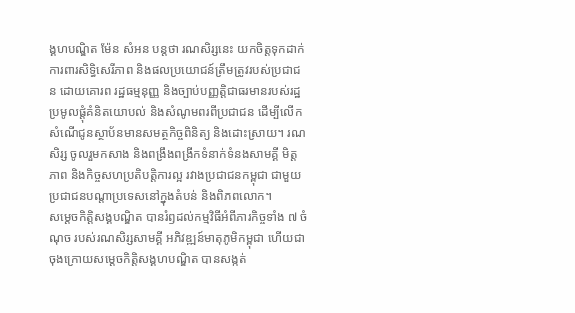ង្គហបណ្ឌិត ម៉ែន សំអន បន្តថា រណសិរ្សនេះ យកចិត្តទុកដាក់ការពារសិទ្ធិសេរីភាព និងផលប្រយោជន៍ត្រឹមត្រូវរបស់ប្រជាជន ដោយគោរព រដ្ឋធម្មនុញ្ញ និងច្បាប់បញ្ញត្តិជាធរមានរបស់រដ្ឋ ប្រមូលផ្តុំគំនិតយោបល់ និងសំណូមពរពីប្រជាជន ដើម្បីលើកសំណើជូនស្ថាប័នមានសមត្ថកិច្ចពិនិត្យ និងដោះស្រាយ។ រណសិរ្ស ចូលរួមកសាង និងពង្រឹងពង្រីកទំនាក់ទំនងសាមគ្គី មិត្តភាព និងកិច្ចសហប្រតិបត្តិការល្អ រវាងប្រជាជនកម្ពុជា ជាមួយប្រជាជនបណ្តាប្រទេសនៅក្នុងតំបន់ និងពិភពលោក។
សម្ដេចកិត្តិសង្គបណ្ឌិត បានរំឭដល់កម្មវិធីអំពីភារកិច្ចទាំង ៧ ចំណុច របស់រណសិរ្សសាមគ្គី អភិវឌ្ឍន៍មាតុភូមិកម្ពុជា ហើយជាចុងក្រោយសម្ដេចកិត្តិសង្គហបណ្ឌិត បានសង្កត់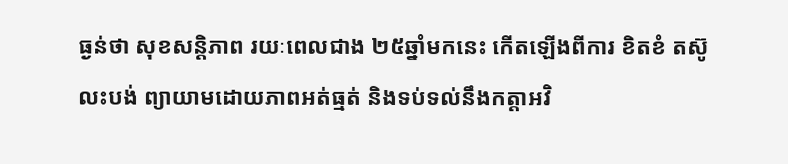ធ្ងន់ថា សុខសន្តិភាព រយៈពេលជាង ២៥ឆ្នាំមកនេះ កើតឡើងពីការ ខិតខំ តស៊ូ លះបង់ ព្យាយាមដោយភាពអត់ធ្មត់ និងទប់ទល់នឹងកត្តាអវិ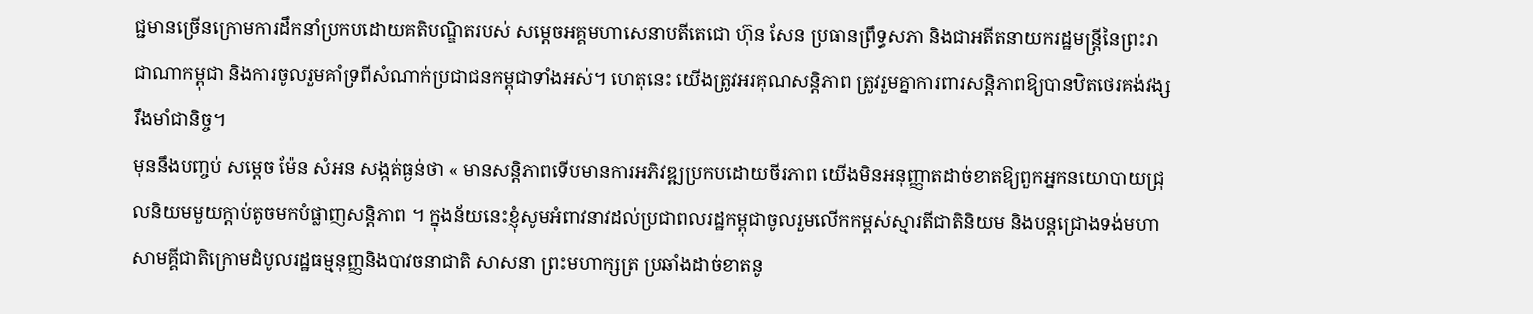ជ្ជមានច្រើនក្រោមការដឹកនាំប្រកបដោយគតិបណ្ឌិតរបស់ សម្តេចអគ្គមហាសេនាបតីតេជោ ហ៊ុន សែន ប្រធានព្រឹទ្ធសភា និងជាអតីតនាយករដ្ឋមន្ត្រីនៃព្រះរាជាណាកម្ពុជា និងការចូលរួមគាំទ្រពីសំណាក់ប្រជាជនកម្ពុជាទាំងអស់។ ហេតុនេះ យើងត្រូវអរគុណសន្តិភាព ត្រូវរួមគ្នាការពារសន្តិភាពឱ្យបានឋិតថេរគង់វង្សរឹងមាំជានិច្ច។
មុននឹងបញ្ចប់ សម្ដេច ម៉ែន សំអន សង្កត់ធ្ងន់ថា « មានសន្តិភាពទើបមានការអភិវឌ្ឍប្រកបដោយចីរភាព យើងមិនអនុញ្ញាតដាច់ខាតឱ្យពួកអ្នកនយោបាយជ្រុលនិយមមួយក្ដាប់តូចមកបំផ្លាញសន្តិភាព ។ ក្នុងន័យនេះខ្ញុំសូមអំពាវនាវដល់ប្រជាពលរដ្ឋកម្ពុជាចូលរួមលើកកម្ពស់ស្មារតីជាតិនិយម និងបន្តជ្រោងទង់មហាសាមគ្គីជាតិក្រោមដំបូលរដ្ឋធម្មនុញ្ញនិងបាវចនាជាតិ សាសនា ព្រះមហាក្សត្រ ប្រឆាំងដាច់ខាតនូ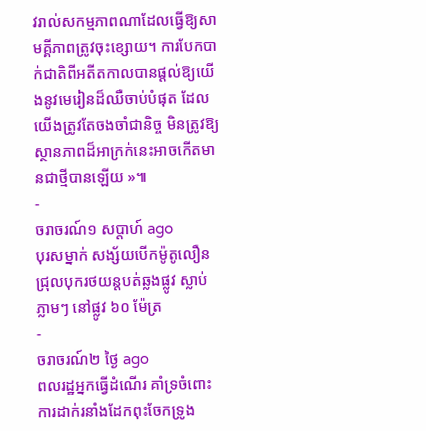វរាល់សកម្មភាពណាដែលធ្វើឱ្យសាមគ្គីភាពត្រូវចុះខ្សោយ។ ការបែកបាក់ជាតិពីអតីតកាលបានផ្ដល់ឱ្យយើងនូវមេរៀនដ៏ឈឺចាប់បំផុត ដែលយើងត្រូវតែចងចាំជានិច្ច មិនត្រូវឱ្យស្ថានភាពដ៏អាក្រក់នេះអាចកើតមានជាថ្មីបានឡើយ »៕
-
ចរាចរណ៍១ សប្តាហ៍ ago
បុរសម្នាក់ សង្ស័យបើកម៉ូតូលឿន ជ្រុលបុករថយន្តបត់ឆ្លងផ្លូវ ស្លាប់ភ្លាមៗ នៅផ្លូវ ៦០ ម៉ែត្រ
-
ចរាចរណ៍២ ថ្ងៃ ago
ពលរដ្ឋអ្នកធ្វើដំណើរ គាំទ្រចំពោះការដាក់រនាំងដែកពុះចែកទ្រូង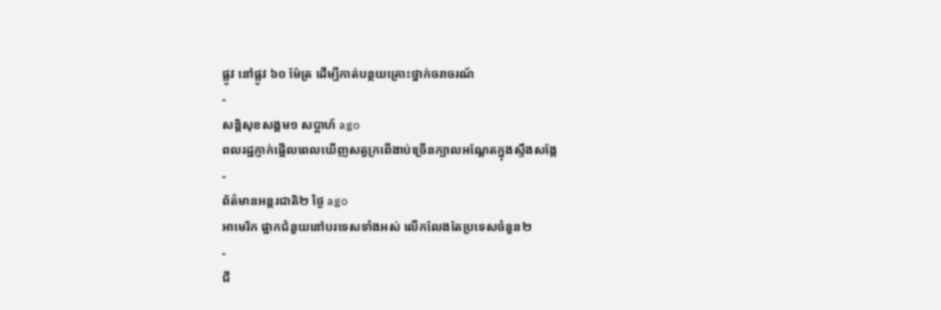ផ្លូវ នៅផ្លូវ ៦០ ម៉ែត្រ ដើម្បីកាត់បន្ថយគ្រោះថ្នាក់ចរាចរណ៍
-
សន្តិសុខសង្គម១ សប្តាហ៍ ago
ពលរដ្ឋភ្ញាក់ផ្អើលពេលឃើញសត្វក្រពើងាប់ច្រើនក្បាលអណ្ដែតក្នុងស្ទឹងសង្កែ
-
ព័ត៌មានអន្ដរជាតិ២ ថ្ងៃ ago
អាមេរិក ផ្អាកជំនួយនៅបរទេសទាំងអស់ លើកលែងតែប្រទេសចំនួន២
-
ជី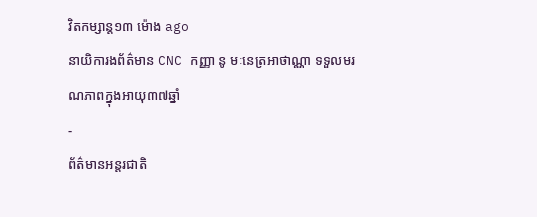វិតកម្សាន្ដ១៣ ម៉ោង ago
នាយិការងព័ត៌មាន CNC កញ្ញា នូ មៈនេត្រអាថាណ្ណា ទទួលមរណភាពក្នុងអាយុ៣៧ឆ្នាំ
-
ព័ត៌មានអន្ដរជាតិ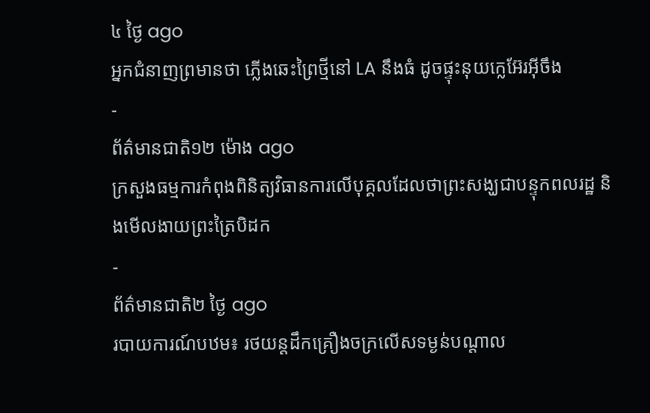៤ ថ្ងៃ ago
អ្នកជំនាញព្រមានថា ភ្លើងឆេះព្រៃថ្មីនៅ LA នឹងធំ ដូចផ្ទុះនុយក្លេអ៊ែរអ៊ីចឹង
-
ព័ត៌មានជាតិ១២ ម៉ោង ago
ក្រសួងធម្មការកំពុងពិនិត្យវិធានការលើបុគ្គលដែលថាព្រះសង្ឃជាបន្ទុកពលរដ្ឋ និងមើលងាយព្រះត្រៃបិដក
-
ព័ត៌មានជាតិ២ ថ្ងៃ ago
របាយការណ៍បឋម៖ រថយន្តដឹកគ្រឿងចក្រលើសទម្ងន់បណ្តាល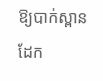ឱ្យបាក់ស្ពានដែក